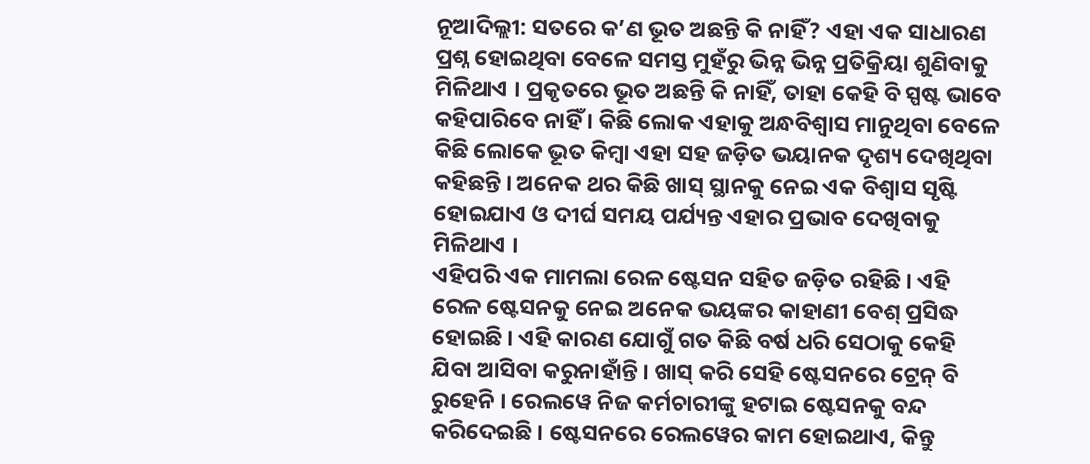ନୂଆଦିଲ୍ଲୀ: ସତରେ କ’ଣ ଭୂତ ଅଛନ୍ତି କି ନାହିଁ? ଏହା ଏକ ସାଧାରଣ ପ୍ରଶ୍ନ ହୋଇଥିବା ବେଳେ ସମସ୍ତ ମୁହଁରୁ ଭିନ୍ନ ଭିନ୍ନ ପ୍ରତିକ୍ରିୟା ଶୁଣିବାକୁ ମିଳିଥାଏ । ପ୍ରକୃତରେ ଭୂତ ଅଛନ୍ତି କି ନାହିଁ, ତାହା କେହି ବି ସ୍ପଷ୍ଟ ଭାବେ କହିପାରିବେ ନାହିଁ । କିଛି ଲୋକ ଏହାକୁ ଅନ୍ଧବିଶ୍ୱାସ ମାନୁଥିବା ବେଳେ କିଛି ଲୋକେ ଭୂତ କିମ୍ବା ଏହା ସହ ଜଡ଼ିତ ଭୟାନକ ଦୃଶ୍ୟ ଦେଖିଥିବା କହିଛନ୍ତି । ଅନେକ ଥର କିଛି ଖାସ୍ ସ୍ଥାନକୁ ନେଇ ଏକ ବିଶ୍ୱାସ ସୃଷ୍ଟି ହୋଇଯାଏ ଓ ଦୀର୍ଘ ସମୟ ପର୍ଯ୍ୟନ୍ତ ଏହାର ପ୍ରଭାବ ଦେଖିବାକୁ ମିଳିଥାଏ ।
ଏହିପରି ଏକ ମାମଲା ରେଳ ଷ୍ଟେସନ ସହିତ ଜଡ଼ିତ ରହିଛି । ଏହି ରେଳ ଷ୍ଟେସନକୁ ନେଇ ଅନେକ ଭୟଙ୍କର କାହାଣୀ ବେଶ୍ ପ୍ରସିଦ୍ଧ ହୋଇଛି । ଏହି କାରଣ ଯୋଗୁଁ ଗତ କିଛି ବର୍ଷ ଧରି ସେଠାକୁ କେହି ଯିବା ଆସିବା କରୁନାହାଁନ୍ତି । ଖାସ୍ କରି ସେହି ଷ୍ଟେସନରେ ଟ୍ରେନ୍ ବି ରୁହେନି । ରେଲୱେ ନିଜ କର୍ମଚାରୀଙ୍କୁ ହଟାଇ ଷ୍ଟେସନକୁ ବନ୍ଦ କରିଦେଇଛି । ଷ୍ଟେସନରେ ରେଲୱେର କାମ ହୋଇଥାଏ, କିନ୍ତୁ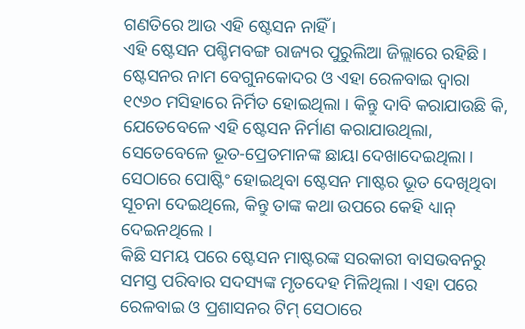ଗଣତିରେ ଆଉ ଏହି ଷ୍ଟେସନ ନାହିଁ ।
ଏହି ଷ୍ଟେସନ ପଶ୍ଚିମବଙ୍ଗ ରାଜ୍ୟର ପୁରୁଲିଆ ଜିଲ୍ଲାରେ ରହିଛି । ଷ୍ଟେସନର ନାମ ବେଗୁନକୋଦର ଓ ଏହା ରେଳବାଇ ଦ୍ୱାରା ୧୯୬୦ ମସିହାରେ ନିର୍ମିତ ହୋଇଥିଲା । କିନ୍ତୁ ଦାବି କରାଯାଉଛି କି, ଯେତେବେଳେ ଏହି ଷ୍ଟେସନ ନିର୍ମାଣ କରାଯାଉଥିଲା, ସେତେବେଳେ ଭୂତ-ପ୍ରେତମାନଙ୍କ ଛାୟା ଦେଖାଦେଇଥିଲା । ସେଠାରେ ପୋଷ୍ଟିଂ ହୋଇଥିବା ଷ୍ଟେସନ ମାଷ୍ଟର ଭୂତ ଦେଖିଥିବା ସୂଚନା ଦେଇଥିଲେ, କିନ୍ତୁ ତାଙ୍କ କଥା ଉପରେ କେହି ଧ୍ୟାନ୍ ଦେଇନଥିଲେ ।
କିଛି ସମୟ ପରେ ଷ୍ଟେସନ ମାଷ୍ଟରଙ୍କ ସରକାରୀ ବାସଭବନରୁ ସମସ୍ତ ପରିବାର ସଦସ୍ୟଙ୍କ ମୃତଦେହ ମିଳିଥିଲା । ଏହା ପରେ ରେଳବାଇ ଓ ପ୍ରଶାସନର ଟିମ୍ ସେଠାରେ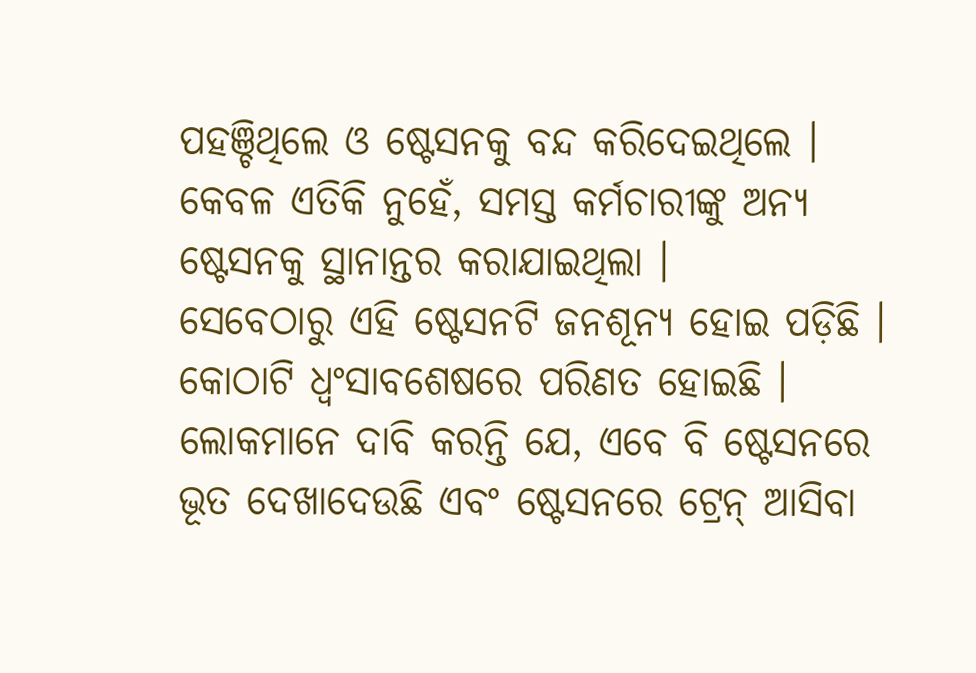ପହଞ୍ଚିଥିଲେ ଓ ଷ୍ଟେସନକୁ ବନ୍ଦ କରିଦେଇଥିଲେ । କେବଳ ଏତିକି ନୁହେଁ, ସମସ୍ତ କର୍ମଚାରୀଙ୍କୁ ଅନ୍ୟ ଷ୍ଟେସନକୁ ସ୍ଥାନାନ୍ତର କରାଯାଇଥିଲା ।
ସେବେଠାରୁ ଏହି ଷ୍ଟେସନଟି ଜନଶୂନ୍ୟ ହୋଇ ପଡ଼ିଛି । କୋଠାଟି ଧ୍ୱଂସାବଶେଷରେ ପରିଣତ ହୋଇଛି । ଲୋକମାନେ ଦାବି କରନ୍ତି ଯେ, ଏବେ ବି ଷ୍ଟେସନରେ ଭୂତ ଦେଖାଦେଉଛି ଏବଂ ଷ୍ଟେସନରେ ଟ୍ରେନ୍ ଆସିବା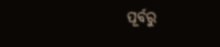ପୂର୍ବରୁ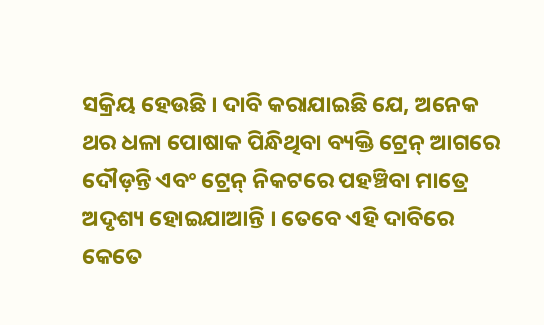ସକ୍ରିୟ ହେଉଛି । ଦାବି କରାଯାଇଛି ଯେ, ଅନେକ ଥର ଧଳା ପୋଷାକ ପିନ୍ଧିଥିବା ବ୍ୟକ୍ତି ଟ୍ରେନ୍ ଆଗରେ ଦୌଡ଼ନ୍ତି ଏବଂ ଟ୍ରେନ୍ ନିକଟରେ ପହଞ୍ଚିବା ମାତ୍ରେ ଅଦୃଶ୍ୟ ହୋଇଯାଆନ୍ତି । ତେବେ ଏହି ଦାବିରେ କେତେ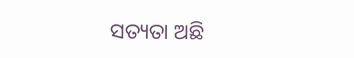ସତ୍ୟତା ଅଛି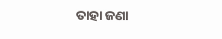ତାହା ଜଣା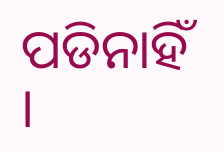ପଡିନାହିଁ ।